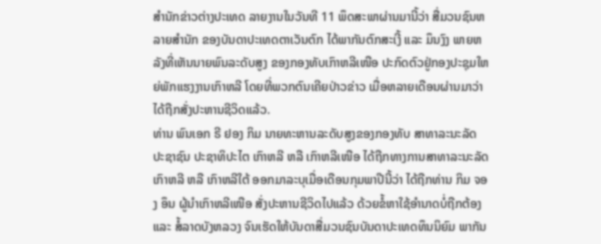ສຳນັກຂ່າວຕ່າງປະເທດ ລາຍງານໃນວັນທີ 11 ພຶດສະພາຜ່ານມານີ້ວ່າ ສື່ມວນຊົນຫລາຍສຳນັກ ຂອງບັນດາປະເທດຕາເວັນຕົກ ໄດ້ພາກັນຕົກສະເງີ້ ແລະ ມຶນງົງ ພາຍຫລັງທີ່ເຫັນນາຍພົນລະດັບສູງ ຂອງກອງທັບເກົາຫລີເໜືອ ປະກົດຕົວຢູ່ກອງປະຊຸມໃຫຍ່ພັກແຮງງານເກົາຫລີ ໂດຍທີ່ພວກຕົນເຄີຍປ່າວຂ່າວ ເມື່ອຫລາຍເດືອນຜ່ານມາວ່າ ໄດ້ຖືກສັ່ງປະຫານຊີວິດແລ້ວ.
ທ່ານ ພົນເອກ ຣີ ຢອງ ກິມ ນາຍທະຫານລະດັບສູງຂອງກອງທັບ ສາທາລະນະລັດ ປະຊາຊົນ ປະຊາທິປະໄຕ ເກົາຫລີ ຫລື ເກົາຫລີເໜືອ ໄດ້ຖືກທາງການສາທາລະນະລັດເກົາຫລີ ຫລື ເກົາຫລີໃຕ້ ອອກມາລະບຸເມື່ອເດືອນກຸມພາປີນີ້ວ່າ ໄດ້ຖືກທ່ານ ກິມ ຈອງ ອຶນ ຜູ້ນຳເກົາຫລີເໜືອ ສັ່ງປະຫານຊີວິດໄປແລ້ວ ດ້ວຍຂໍ້ຫາໃຊ້ອຳນາດບໍ່ຖືກຕ້ອງ ແລະ ສໍ້ລາດບັງຫລວງ ຈົນເຮັດໃຫ້ບັນດາສື່ມວນຊົນບັນດາປະເທດທຶນນິຍົມ ພາກັນ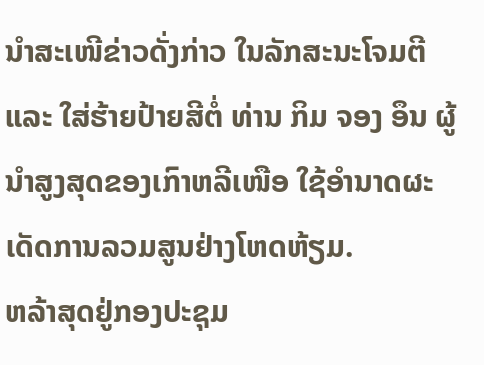ນຳສະເໜີຂ່າວດັ່ງກ່າວ ໃນລັກສະນະໂຈມຕີ ແລະ ໃສ່ຮ້າຍປ້າຍສີຕໍ່ ທ່ານ ກິມ ຈອງ ອຶນ ຜູ້ນຳສູງສຸດຂອງເກົາຫລີເໜືອ ໃຊ້ອຳນາດຜະເດັດການລວມສູນຢ່າງໂຫດຫ້ຽມ.
ຫລ້າສຸດຢູ່ກອງປະຊຸມ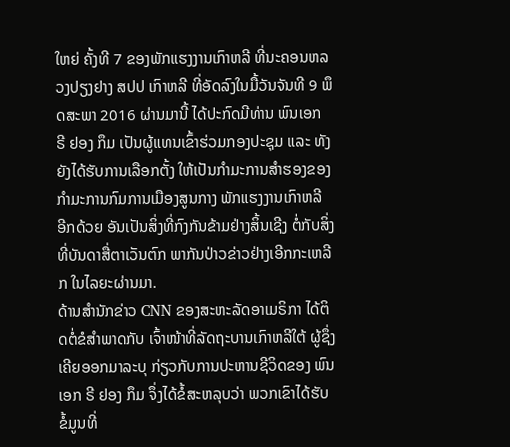ໃຫຍ່ ຄັ້ງທີ 7 ຂອງພັກແຮງງານເກົາຫລີ ທີ່ນະຄອນຫລວງປຽງຢາງ ສປປ ເກົາຫລີ ທີ່ອັດລົງໃນມື້ວັນຈັນທີ 9 ພຶດສະພາ 2016 ຜ່ານມານີ້ ໄດ້ປະກົດມີທ່ານ ພົນເອກ ຣີ ຢອງ ກຶມ ເປັນຜູ້ແທນເຂົ້າຮ່ວມກອງປະຊຸມ ແລະ ທັງຍັງໄດ້ຮັບການເລືອກຕັ້ງ ໃຫ້ເປັນກຳມະການສຳຮອງຂອງ ກຳມະການກົມການເມືອງສູນກາງ ພັກແຮງງານເກົາຫລີ ອີກດ້ວຍ ອັນເປັນສິ່ງທີ່ກົງກັນຂ້າມຢ່າງສິ້ນເຊີງ ຕໍ່ກັບສິ່ງທີ່ບັນດາສື່ຕາເວັນຕົກ ພາກັນປ່າວຂ່າວຢ່າງເອີກກະເຫລີກ ໃນໄລຍະຜ່ານມາ.
ດ້ານສຳນັກຂ່າວ CNN ຂອງສະຫະລັດອາເມຣິກາ ໄດ້ຕິດຕໍ່ຂໍສຳພາດກັບ ເຈົ້າໜ້າທີ່ລັດຖະບານເກົາຫລີໃຕ້ ຜູ້ຊຶ່ງເຄີຍອອກມາລະບຸ ກ່ຽວກັບການປະຫານຊີວິດຂອງ ພົນເອກ ຣີ ຢອງ ກຶມ ຈຶ່ງໄດ້ຂໍ້ສະຫລຸບວ່າ ພວກເຂົາໄດ້ຮັບຂໍ້ມູນທີ່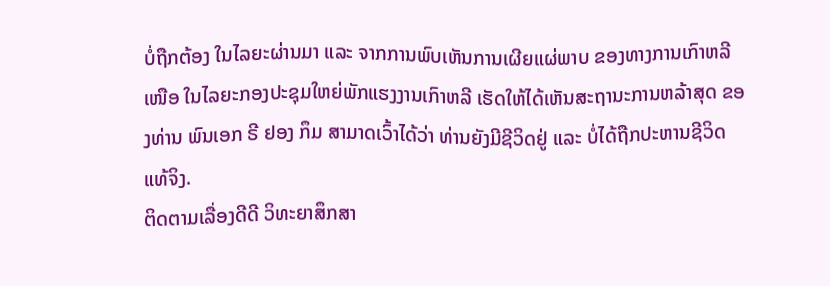ບໍ່ຖືກຕ້ອງ ໃນໄລຍະຜ່ານມາ ແລະ ຈາກການພົບເຫັນການເຜີຍແຜ່ພາບ ຂອງທາງການເກົາຫລີເໜືອ ໃນໄລຍະກອງປະຊຸມໃຫຍ່ພັກແຮງງານເກົາຫລີ ເຮັດໃຫ້ໄດ້ເຫັນສະຖານະການຫລ້າສຸດ ຂອງທ່ານ ພົນເອກ ຣີ ຢອງ ກຶມ ສາມາດເວົ້າໄດ້ວ່າ ທ່ານຍັງມີຊີວິດຢູ່ ແລະ ບໍ່ໄດ້ຖືກປະຫານຊີວິດແທ້ຈິງ.
ຕິດຕາມເລື່ອງດີດີ ວິທະຍາສຶກສາ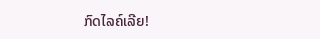ກົດໄລຄ໌ເລີຍ!